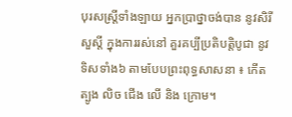បុរសស្រ្តីទាំងឡាយ អ្នកប្រាថ្នាចង់បាន នូវសិរីសួស្តី ក្នុងការរស់នៅ គួរគប្បីប្រតិបត្តិបូជា នូវទិសទាំង៦ តាមបែបព្រះពុទ្ធសាសនា ៖ កើត ត្បូង លិច ជើង លើ និង ក្រោម។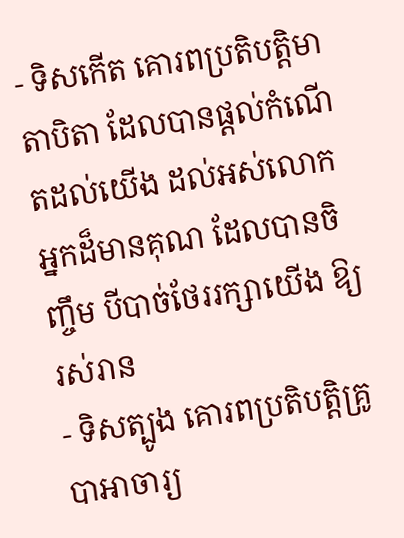- ទិសកើត គោរពប្រតិបត្តិមាតាបិតា ដែលបានផ្តល់កំណើតដល់យើង ដល់អស់លោកអ្នកដ៏មានគុណ ដែលបានចិញ្ចឹម បីបាច់ថែររក្សាយើង ឱ្យរស់រាន
- ទិសត្បូង គោរពប្រតិបត្តិគ្រូបាអាចារ្យ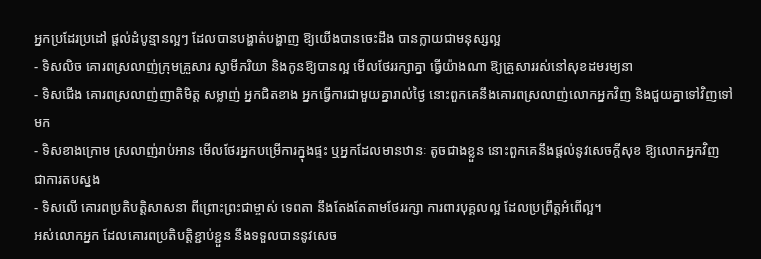អ្នកប្រដែរប្រដៅ ផ្តល់ដំបូន្មានល្អៗ ដែលបានបង្ហាត់បង្ហាញ ឱ្យយើងបានចេះដឹង បានក្លាយជាមនុស្សល្អ
- ទិសលិច គោរពស្រលាញ់ក្រុមគ្រួសារ ស្វាមីភរិយា និងកូនឱ្យបានល្អ មើលថែររក្សាគ្នា ធ្វើយ៉ាងណា ឱ្យគ្រួសាររស់នៅសុខដមរម្យនា
- ទិសជើង គោរពស្រលាញ់ញាតិមិត្ត សម្លាញ់ អ្នកជិតខាង អ្នកធ្វើការជាមួយគ្នារាល់ថ្ងៃ នោះពួកគេនឹងគោរពស្រលាញ់លោកអ្នកវិញ និងជួយគ្នាទៅវិញទៅមក
- ទិសខាងក្រោម ស្រលាញ់រាប់អាន មើលថែរអ្នកបម្រើការក្នុងផ្ទះ ឬអ្នកដែលមានឋានៈ តូចជាងខ្លួន នោះពួកគេនឹងផ្តល់នូវសេចក្តីសុខ ឱ្យលោកអ្នកវិញ ជាការតបស្នង
- ទិសលើ គោរពប្រតិបត្តិសាសនា ពីព្រោះព្រះជាម្ចាស់ ទេពតា នឹងតែងតែតាមថែររក្សា ការពារបុគ្គលល្អ ដែលប្រព្រឹត្តអំពើល្អ។
អស់លោកអ្នក ដែលគោរពប្រតិបត្តិខ្ជាប់ខ្ជួន នឹងទទួលបាននូវសេច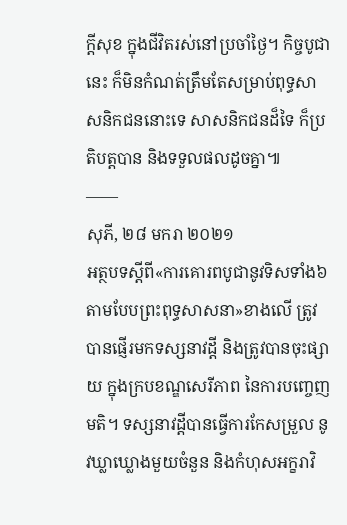ក្តីសុខ ក្នុងជីវិតរស់នៅប្រចាំថ្ងៃ។ កិច្ចបូជានេះ ក៏មិនកំណត់ត្រឹមតែសម្រាប់ពុទ្ធសាសនិកជននោះទេ សាសនិកជនដ៏ទៃ ក៏ប្រតិបត្តបាន និងទទួលផលដូចគ្នា៕
——
សុភី, ២៨ មករា ២០២១
អត្ថបទស្ដីពី«ការគោរពបូជានូវទិសទាំង៦ តាមបែបព្រះពុទ្ធសាសនា»ខាងលើ ត្រូវបានផ្ញើរមកទស្សនាវដ្ដី និងត្រូវបានចុះផ្សាយ ក្នុងក្របខណ្ឌសេរីភាព នៃការបញ្ចេញមតិ។ ទស្សនាវដ្ដីបានធ្វើការកែសម្រួល នូវឃ្លាឃ្លោងមួយចំនួន និងកំហុសអក្ខរាវិ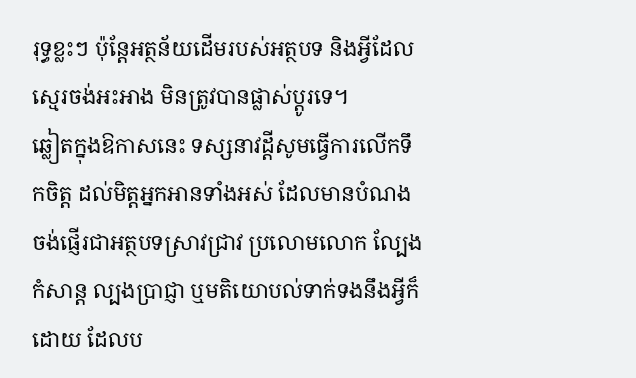រុទ្ធខ្លះៗ ប៉ុន្តែអត្ថន័យដើមរបស់អត្ថបទ និងអ្វីដែលស្មេរចង់អះអាង មិនត្រូវបានផ្លាស់ប្ដូរទេ។
ឆ្លៀតក្នុងឱកាសនេះ ទស្សនាវដ្ដីសូមធ្វើការលើកទឹកចិត្ត ដល់មិត្តអ្នកអានទាំងអស់ ដែលមានបំណងចង់ផ្ញើរជាអត្ថបទស្រាវជ្រាវ ប្រលោមលោក ល្បែងកំសាន្ដ ល្បងប្រាជ្ញា ឬមតិយោបល់ទាក់ទងនឹងអ្វីក៏ដោយ ដែលប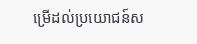ម្រើដល់ប្រយោជន៍ស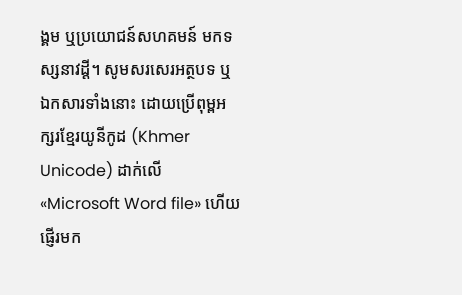ង្គម ឬប្រយោជន៍សហគមន៍ មកទស្សនាវដ្ដី។ សូមសរសេរអត្ថបទ ឬឯកសារទាំងនោះ ដោយប្រើពុម្ពអក្សរខ្មែរយូនីកូដ (Khmer Unicode) ដាក់លើ «Microsoft Word file» ហើយផ្ញើរមក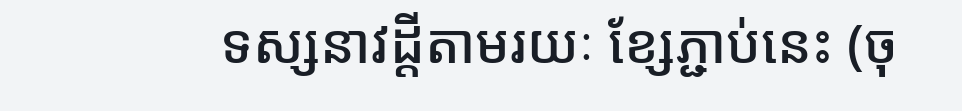ទស្សនាវដ្ដីតាមរយៈ ខ្សែភ្ជាប់នេះ (ចុ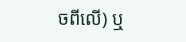ចពីលើ) ឬ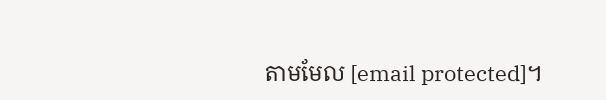តាមមែល [email protected]។